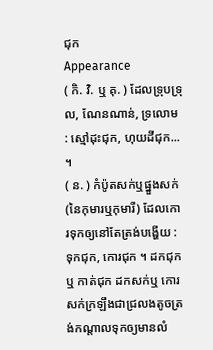ជុក
Appearance
( កិ. វិ. ឬ គុ. ) ដែលទ្រុបទ្រុល, ណែនណាន់, ទ្រលោម : ស្មៅដុះជុក, ហុយដីជុក... ។
( ន. ) កំប៉ូតសក់ឬផ្នួងសក់ (នៃកុមារឬកុមារី) ដែលកោរទុកឲ្យនៅតែត្រង់បង្ហើយ : ទុកជុក, កោរជុក ។ ដកជុក ឬ កាត់ជុក ដកសក់ឬ កោរសក់ក្រឡឹងជាជ្រលងតូចត្រង់កណ្ដាលទុកឲ្យមានលំ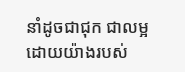នាំដូចជាជុក ជាលម្អដោយយ៉ាងរបស់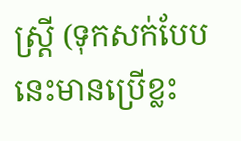ស្ត្រី (ទុកសក់បែបនេះមានប្រើខ្លះ